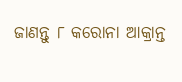ଜାଣନ୍ତୁ ୮ କରୋନା ଆକ୍ରାନ୍ତ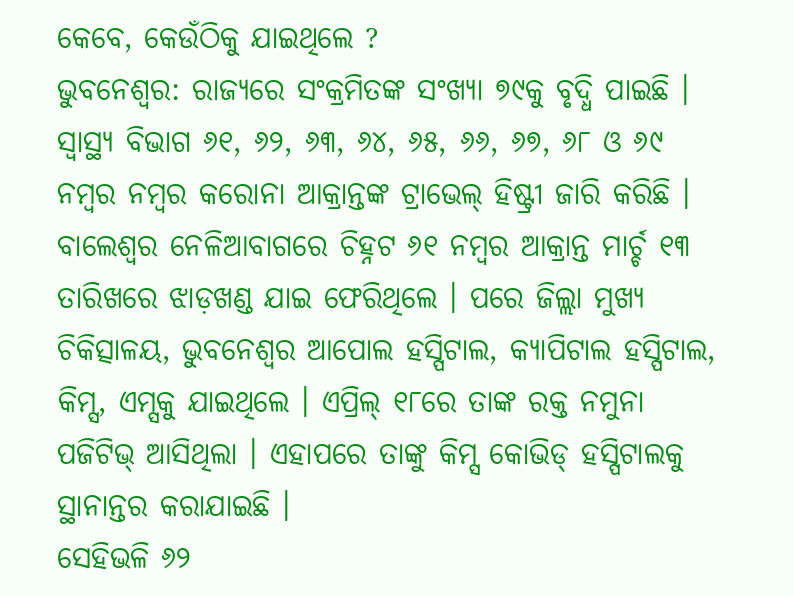କେବେ, କେଉଁଠିକୁ ଯାଇଥିଲେ ?
ଭୁବନେଶ୍ୱର: ରାଜ୍ୟରେ ସଂକ୍ରମିତଙ୍କ ସଂଖ୍ୟା ୭୯କୁ ବୃଦ୍ଧି ପାଇଛି । ସ୍ୱାସ୍ଥ୍ୟ ବିଭାଗ ୬୧, ୬୨, ୬୩, ୬୪, ୬୫, ୬୬, ୬୭, ୬୮ ଓ ୬୯ ନମ୍ବର ନମ୍ବର କରୋନା ଆକ୍ରାନ୍ତଙ୍କ ଟ୍ରାଭେଲ୍ ହିଷ୍ଟ୍ରୀ ଜାରି କରିଛି । ବାଲେଶ୍ୱର ନେଳିଆବାଗରେ ଚିହ୍ନଟ ୬୧ ନମ୍ବର ଆକ୍ରାନ୍ତ ମାର୍ଚ୍ଚ ୧୩ ତାରିଖରେ ଝାଡ଼ଖଣ୍ଡ ଯାଇ ଫେରିଥିଲେ । ପରେ ଜିଲ୍ଲା ମୁଖ୍ୟ ଚିକିତ୍ସାଳୟ, ଭୁବନେଶ୍ୱର ଆପୋଲ ହସ୍ପିଟାଲ, କ୍ୟାପିଟାଲ ହସ୍ପିଟାଲ, କିମ୍ସ, ଏମ୍ସକୁ ଯାଇଥିଲେ । ଏପ୍ରିଲ୍ ୧୮ରେ ତାଙ୍କ ରକ୍ତ ନମୁନା ପଜିଟିଭ୍ ଆସିଥିଲା । ଏହାପରେ ତାଙ୍କୁ କିମ୍ସ କୋଭିଡ୍ ହସ୍ପିଟାଲକୁ ସ୍ଥାନାନ୍ତର କରାଯାଇଛି ।
ସେହିଭଳି ୬୨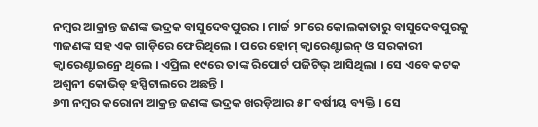ନମ୍ବର ଆକ୍ରାନ୍ତ ଜଣଙ୍କ ଭଦ୍ରକ ବାସୁଦେବପୁରର । ମାର୍ଚ୍ଚ ୨୮ରେ କୋଲକାତାରୁ ବାସୁଦେବପୁରକୁ ୩ଜଣଙ୍କ ସହ ଏକ ଗାଡ଼ିରେ ଫେରିଥିଲେ । ପରେ ହୋମ୍ କ୍ୱାରେଣ୍ଟାଇନ୍ ଓ ସରକାରୀ କ୍ୱାରେଣ୍ଟାଇନ୍ରେ ଥିଲେ । ଏପ୍ରିଲ ୧୯ରେ ତାଙ୍କ ରିପୋର୍ଟ ପଜିଟିଭ୍ ଆସିଥିଲା । ସେ ଏବେ କଟକ ଅଶ୍ୱନୀ କୋଭିଡ୍ ହସ୍ପିଟାଲରେ ଅଛନ୍ତି ।
୬୩ ନମ୍ବର କରୋନା ଆକ୍ରନ୍ତ ଜଣଙ୍କ ଭଦ୍ରକ ଖରଡ଼ିଆର ୫୮ ବର୍ଷୀୟ ବ୍ୟକ୍ତି । ସେ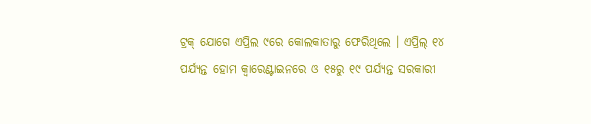ଟ୍ରକ୍ ଯୋଗେ ଏପ୍ରିଲ ୯ରେ କୋଲକାତାରୁ ଫେରିଥିଲେ । ଏପ୍ରିଲ୍ ୧୪ ପର୍ଯ୍ୟନ୍ତ ହୋମ କ୍ୱାରେଣ୍ଟାଇନରେ ଓ ୧୫ରୁ ୧୯ ପର୍ଯ୍ୟନ୍ତ ସରକାରୀ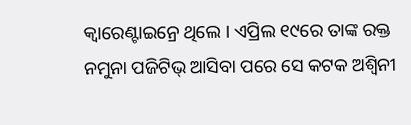କ୍ୱାରେଣ୍ଟାଇନ୍ରେ ଥିଲେ । ଏପ୍ରିଲ ୧୯ରେ ତାଙ୍କ ରକ୍ତ ନମୁନା ପଜିଟିଭ୍ ଆସିବା ପରେ ସେ କଟକ ଅଶ୍ୱିନୀ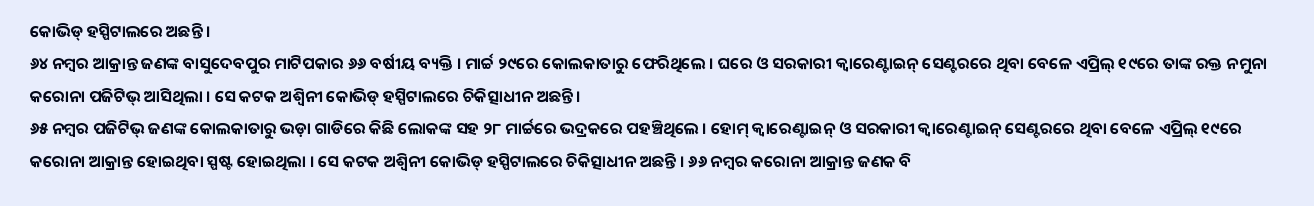କୋଭିଡ୍ ହସ୍ପିଟାଲରେ ଅଛନ୍ତି ।
୬୪ ନମ୍ବର ଆକ୍ରାନ୍ତ ଜଣଙ୍କ ବାସୁଦେବପୁର ମାଟିପକାର ୬୬ ବର୍ଷୀୟ ବ୍ୟକ୍ତି । ମାର୍ଚ୍ଚ ୨୯ରେ କୋଲକାତାରୁ ଫେରିଥିଲେ । ଘରେ ଓ ସରକାରୀ କ୍ୱାରେଣ୍ଟାଇନ୍ ସେଣ୍ଟରରେ ଥିବା ବେଳେ ଏପ୍ରିଲ୍ ୧୯ରେ ତାଙ୍କ ରକ୍ତ ନମୁନା କରୋନା ପଜିଟିଭ୍ ଆସିଥିଲା । ସେ କଟକ ଅଶ୍ୱିନୀ କୋଭିଡ୍ ହସ୍ପିଟାଲରେ ଚିକିତ୍ସାଧୀନ ଅଛନ୍ତି ।
୬୫ ନମ୍ବର ପଜିଟିଭ୍ ଜଣଙ୍କ କୋଲକାତାରୁ ଭଡ଼ା ଗାଡିରେ କିଛି ଲୋକଙ୍କ ସହ ୨୮ ମାର୍ଚ୍ଚରେ ଭଦ୍ରକରେ ପହଞ୍ଚିଥିଲେ । ହୋମ୍ କ୍ୱାରେଣ୍ଟାଇନ୍ ଓ ସରକାରୀ କ୍ୱାରେଣ୍ଟାଇନ୍ ସେଣ୍ଟରରେ ଥିବା ବେଳେ ଏପ୍ରିଲ୍ ୧୯ରେ କରୋନା ଆକ୍ରାନ୍ତ ହୋଇଥିବା ସ୍ପଷ୍ଟ ହୋଇଥିଲା । ସେ କଟକ ଅଶ୍ୱିନୀ କୋଭିଡ୍ ହସ୍ପିଟାଲରେ ଚିକିତ୍ସାଧୀନ ଅଛନ୍ତି । ୬୬ ନମ୍ବର କରୋନା ଆକ୍ରାନ୍ତ ଜଣକ ବି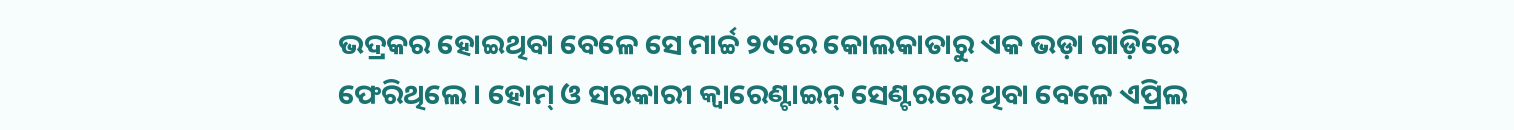ଭଦ୍ରକର ହୋଇଥିବା ବେଳେ ସେ ମାର୍ଚ୍ଚ ୨୯ରେ କୋଲକାତାରୁ ଏକ ଭଡ଼ା ଗାଡ଼ିରେ ଫେରିଥିଲେ । ହୋମ୍ ଓ ସରକାରୀ କ୍ୱାରେଣ୍ଟାଇନ୍ ସେଣ୍ଟରରେ ଥିବା ବେଳେ ଏପ୍ରିଲ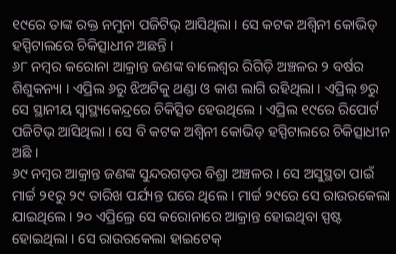୧୯ରେ ତାଙ୍କ ରକ୍ତ ନମୁନା ପଜିଟିଭ୍ ଆସିଥିଲା । ସେ କଟକ ଅଶ୍ୱିନୀ କୋଭିଡ୍ ହସ୍ପିଟାଲରେ ଚିକିତ୍ସାଧୀନ ଅଛନ୍ତି ।
୬୮ ନମ୍ବର କରୋନା ଆକ୍ରାନ୍ତ ଜଣଙ୍କ ବାଲେଶ୍ୱର ରିଗିଡ଼ି ଅଞ୍ଚଳର ୨ ବର୍ଷର ଶିଶୁକନ୍ୟା । ଏପ୍ରିଲ ୬ରୁ ଝିଅଟିକୁ ଥଣ୍ଡା ଓ କାଶ ଲାଗି ରହିଥିଲା । ଏପ୍ରିଲ୍ ୭ରୁ ସେ ସ୍ଥାନୀୟ ସ୍ୱାସ୍ଥ୍ୟକେନ୍ଦ୍ରରେ ଚିକିତ୍ସିତ ହେଉଥିଲେ । ଏପ୍ରିଲ ୧୯ରେ ରିପୋର୍ଟ ପଜିଟିଭ୍ ଆସିଥିଲା । ସେ ବି କଟକ ଅଶ୍ୱିନୀ କୋଭିଡ୍ ହସ୍ପିଟାଲରେ ଚିକିତ୍ସାଧୀନ ଅଛି ।
୬୯ ନମ୍ବର ଆକ୍ରାନ୍ତ ଜଣଙ୍କ ସୁନ୍ଦରଗଡ଼ର ବିଶ୍ରା ଅଞ୍ଚଳର । ସେ ଅସୁସ୍ଥତା ପାଇଁ ମାର୍ଚ୍ଚ ୨୧ରୁ ୨୯ ତାରିଖ ପର୍ଯ୍ୟନ୍ତ ଘରେ ଥିଲେ । ମାର୍ଚ୍ଚ ୨୯ରେ ସେ ରାଉରକେଲା ଯାଇଥିଲେ । ୨୦ ଏପ୍ରିଲ୍ରେ ସେ କରୋନାରେ ଆକ୍ରାନ୍ତ ହୋଇଥିବା ସ୍ପଷ୍ଟ ହୋଇଥିଲା । ସେ ରାଉରକେଲା ହାଇଟେକ୍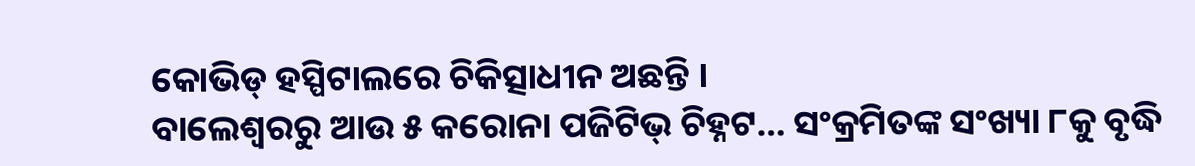କୋଭିଡ୍ ହସ୍ପିଟାଲରେ ଚିକିତ୍ସାଧୀନ ଅଛନ୍ତି ।
ବାଲେଶ୍ୱରରୁ ଆଉ ୫ କରୋନା ପଜିଟିଭ୍ ଚିହ୍ନଟ… ସଂକ୍ରମିତଙ୍କ ସଂଖ୍ୟା ୮କୁ ବୃଦ୍ଧି